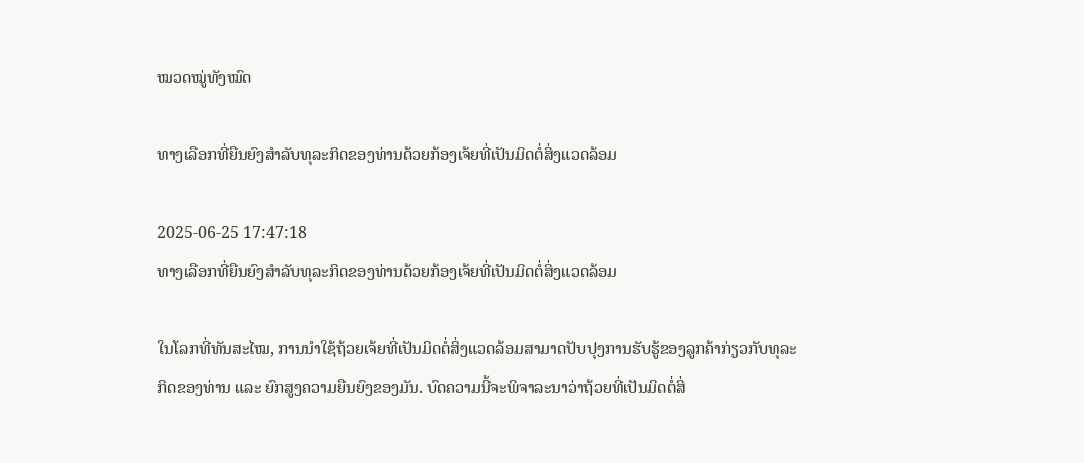ໝວດໝູ່ທັງໝົດ

ທາງເລືອກທີ່ຍືນຍົງສຳລັບທຸລະກິດຂອງທ່ານດ້ວຍກ້ອງເຈ້ຍທີ່ເປັນມິດຕໍ່ສິ່ງແວດລ້ອມ

2025-06-25 17:47:18
ທາງເລືອກທີ່ຍືນຍົງສຳລັບທຸລະກິດຂອງທ່ານດ້ວຍກ້ອງເຈ້ຍທີ່ເປັນມິດຕໍ່ສິ່ງແວດລ້ອມ

ໃນໂລກທີ່ທັນສະໄໝ, ການນຳໃຊ້ຖ້ວຍເຈ້ຍທີ່ເປັນມິດຕໍ່ສິ່ງແວດລ້ອມສາມາດປັບປຸງການຮັບຮູ້ຂອງລູກຄ້າກ່ຽວກັບທຸລະກິດຂອງທ່ານ ແລະ ຍົກສູງຄວາມຍືນຍົງຂອງມັນ. ບົດຄວາມນີ້ຈະພິຈາລະນາວ່າຖ້ວຍທີ່ເປັນມິດຕໍ່ສິ່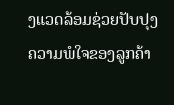ງແວດລ້ອມຊ່ວຍປັບປຸງຄວາມພໍໃຈຂອງລູກຄ້າ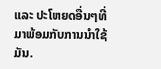ແລະ ປະໂຫຍດອື່ນໆທີ່ມາພ້ອມກັບການນຳໃຊ້ມັນ.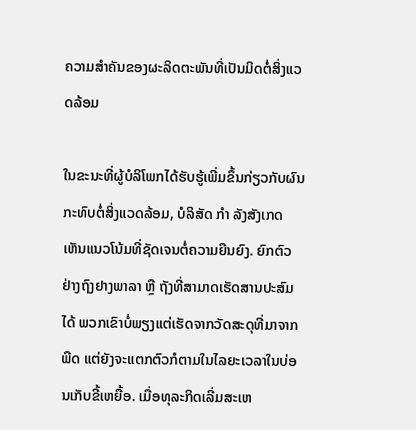ຄວາມສຳຄັນຂອງຜະລິດຕະພັນທີ່ເປັນມິດຕໍ່ສິ່ງແວດລ້ອມ

ໃນຂະນະທີ່ຜູ້ບໍລິໂພກໄດ້ຮັບຮູ້ເພີ່ມຂຶ້ນກ່ຽວກັບຜົນກະທົບຕໍ່ສິ່ງແວດລ້ອມ, ບໍລິສັດ ກໍາ ລັງສັງເກດເຫັນແນວໂນ້ມທີ່ຊັດເຈນຕໍ່ຄວາມຍືນຍົງ. ຍົກຕົວຢ່າງຖົງຢາງພາລາ ຫຼື ຖັງທີ່ສາມາດເຮັດສານປະສົມໄດ້ ພວກເຂົາບໍ່ພຽງແຕ່ເຮັດຈາກວັດສະດຸທີ່ມາຈາກພືດ ແຕ່ຍັງຈະແຕກຕົວກໍຕາມໃນໄລຍະເວລາໃນບ່ອນເກັບຂີ້ເຫຍື້ອ. ເມື່ອທຸລະກິດເລີ່ມສະເຫ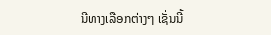ນີທາງເລືອກຕ່າງໆ ເຊັ່ນນີ້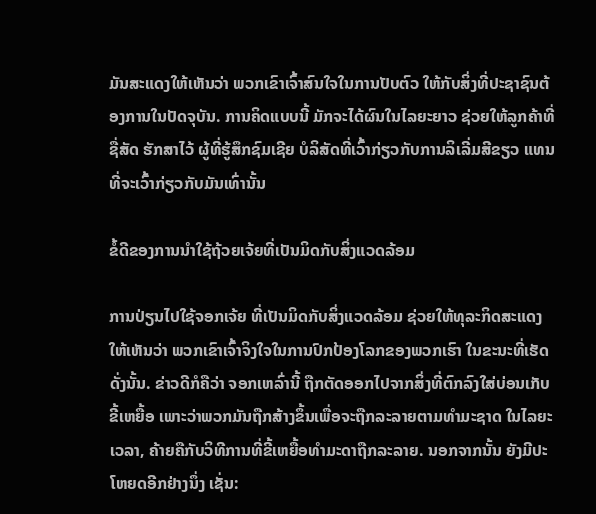ມັນສະແດງໃຫ້ເຫັນວ່າ ພວກເຂົາເຈົ້າສົນໃຈໃນການປັບຕົວ ໃຫ້ກັບສິ່ງທີ່ປະຊາຊົນຕ້ອງການໃນປັດຈຸບັນ. ການຄິດແບບນີ້ ມັກຈະໄດ້ຜົນໃນໄລຍະຍາວ ຊ່ວຍໃຫ້ລູກຄ້າທີ່ຊື່ສັດ ຮັກສາໄວ້ ຜູ້ທີ່ຮູ້ສຶກຊົມເຊີຍ ບໍລິສັດທີ່ເວົ້າກ່ຽວກັບການລິເລີ່ມສີຂຽວ ແທນທີ່ຈະເວົ້າກ່ຽວກັບມັນເທົ່ານັ້ນ

ຂໍ້ດີຂອງການນຳໃຊ້ຖ້ວຍເຈ້ຍທີ່ເປັນມິດກັບສິ່ງແວດລ້ອມ

ການປ່ຽນໄປໃຊ້ຈອກເຈ້ຍ ທີ່ເປັນມິດກັບສິ່ງແວດລ້ອມ ຊ່ວຍໃຫ້ທຸລະກິດສະແດງໃຫ້ເຫັນວ່າ ພວກເຂົາເຈົ້າຈິງໃຈໃນການປົກປ້ອງໂລກຂອງພວກເຮົາ ໃນຂະນະທີ່ເຮັດດັ່ງນັ້ນ. ຂ່າວດີກໍຄືວ່າ ຈອກເຫລົ່ານີ້ ຖືກຕັດອອກໄປຈາກສິ່ງທີ່ຕົກລົງໃສ່ບ່ອນເກັບຂີ້ເຫຍື້ອ ເພາະວ່າພວກມັນຖືກສ້າງຂຶ້ນເພື່ອຈະຖືກລະລາຍຕາມທໍາມະຊາດ ໃນໄລຍະເວລາ, ຄ້າຍຄືກັບວິທີການທີ່ຂີ້ເຫຍື້ອທໍາມະດາຖືກລະລາຍ. ນອກຈາກນັ້ນ ຍັງມີປະໂຫຍດອີກຢ່າງນຶ່ງ ເຊັ່ນ: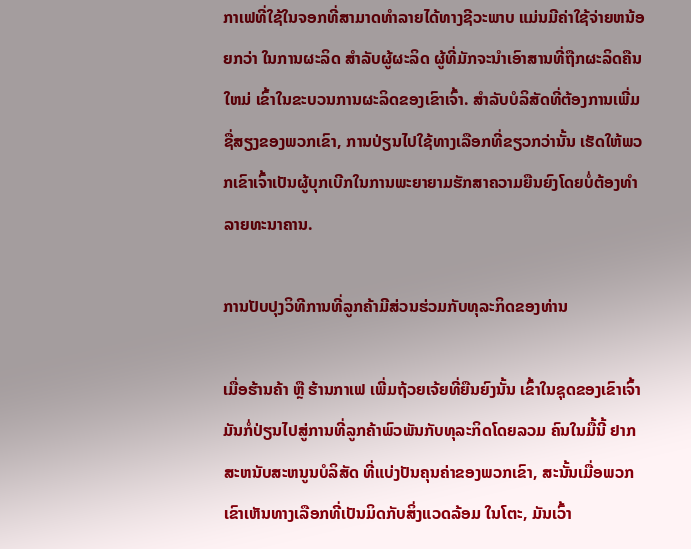ກາເຟທີ່ໃຊ້ໃນຈອກທີ່ສາມາດທໍາລາຍໄດ້ທາງຊີວະພາບ ແມ່ນມີຄ່າໃຊ້ຈ່າຍຫນ້ອຍກວ່າ ໃນການຜະລິດ ສໍາລັບຜູ້ຜະລິດ ຜູ້ທີ່ມັກຈະນໍາເອົາສານທີ່ຖືກຜະລິດຄືນໃຫມ່ ເຂົ້າໃນຂະບວນການຜະລິດຂອງເຂົາເຈົ້າ. ສໍາລັບບໍລິສັດທີ່ຕ້ອງການເພີ່ມຊື່ສຽງຂອງພວກເຂົາ, ການປ່ຽນໄປໃຊ້ທາງເລືອກທີ່ຂຽວກວ່ານັ້ນ ເຮັດໃຫ້ພວກເຂົາເຈົ້າເປັນຜູ້ບຸກເບີກໃນການພະຍາຍາມຮັກສາຄວາມຍືນຍົງໂດຍບໍ່ຕ້ອງທໍາລາຍທະນາຄານ.

ການປັບປຸງວິທີການທີ່ລູກຄ້າມີສ່ວນຮ່ວມກັບທຸລະກິດຂອງທ່ານ

ເມື່ອຮ້ານຄ້າ ຫຼື ຮ້ານກາເຟ ເພີ່ມຖ້ວຍເຈ້ຍທີ່ຍືນຍົງນັ້ນ ເຂົ້າໃນຊຸດຂອງເຂົາເຈົ້າ ມັນກໍ່ປ່ຽນໄປສູ່ການທີ່ລູກຄ້າພົວພັນກັບທຸລະກິດໂດຍລວມ ຄົນໃນມື້ນີ້ ຢາກສະຫນັບສະຫນູນບໍລິສັດ ທີ່ແບ່ງປັນຄຸນຄ່າຂອງພວກເຂົາ, ສະນັ້ນເມື່ອພວກເຂົາເຫັນທາງເລືອກທີ່ເປັນມິດກັບສິ່ງແວດລ້ອມ ໃນໂຕະ, ມັນເວົ້າ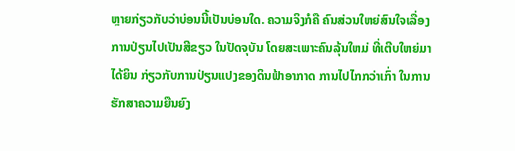ຫຼາຍກ່ຽວກັບວ່າບ່ອນນີ້ເປັນບ່ອນໃດ. ຄວາມຈິງກໍຄື ຄົນສ່ວນໃຫຍ່ສົນໃຈເລື່ອງການປ່ຽນໄປເປັນສີຂຽວ ໃນປັດຈຸບັນ ໂດຍສະເພາະຄົນລຸ້ນໃຫມ່ ທີ່ເຕີບໃຫຍ່ມາໄດ້ຍິນ ກ່ຽວກັບການປ່ຽນແປງຂອງດິນຟ້າອາກາດ ການໄປໄກກວ່າເກົ່າ ໃນການຮັກສາຄວາມຍືນຍົງ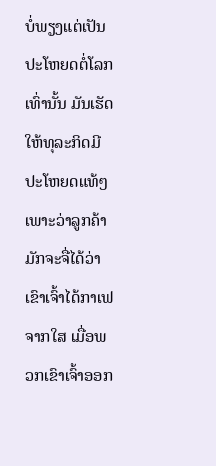ບໍ່ພຽງແຕ່ເປັນປະໂຫຍດຕໍ່ໂລກເທົ່ານັ້ນ ມັນເຮັດໃຫ້ທຸລະກິດມີປະໂຫຍດແທ້ໆ ເພາະວ່າລູກຄ້າມັກຈະຈື່ໄດ້ວ່າ ເຂົາເຈົ້າໄດ້ກາເຟຈາກໃສ ເມື່ອພວກເຂົາເຈົ້າອອກ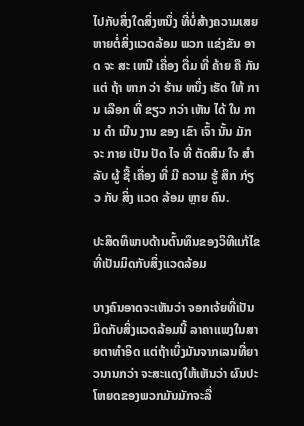ໄປກັບສິ່ງໃດສິ່ງຫນຶ່ງ ທີ່ບໍ່ສ້າງຄວາມເສຍຫາຍຕໍ່ສິ່ງແວດລ້ອມ ພວກ ແຂ່ງຂັນ ອາດ ຈະ ສະ ເຫນີ ເຄື່ອງ ດື່ມ ທີ່ ຄ້າຍ ຄື ກັນ ແຕ່ ຖ້າ ຫາກ ວ່າ ຮ້ານ ຫນຶ່ງ ເຮັດ ໃຫ້ ການ ເລືອກ ທີ່ ຂຽວ ກວ່າ ເຫັນ ໄດ້ ໃນ ການ ດໍາ ເນີນ ງານ ຂອງ ເຂົາ ເຈົ້າ ນັ້ນ ມັກ ຈະ ກາຍ ເປັນ ປັດ ໄຈ ທີ່ ຕັດສິນ ໃຈ ສໍາ ລັບ ຜູ້ ຊື້ ເຄື່ອງ ທີ່ ມີ ຄວາມ ຮູ້ ສຶກ ກ່ຽວ ກັບ ສິ່ງ ແວດ ລ້ອມ ຫຼາຍ ຄົນ.

ປະສິດທິພາບດ້ານຕົ້ນທຶນຂອງວິທີແກ້ໄຂທີ່ເປັນມິດກັບສິ່ງແວດລ້ອມ

ບາງຄົນອາດຈະເຫັນວ່າ ຈອກເຈ້ຍທີ່ເປັນມິດກັບສິ່ງແວດລ້ອມນີ້ ລາຄາແພງໃນສາຍຕາທໍາອິດ ແຕ່ຖ້າເບິ່ງມັນຈາກເລນທີ່ຍາວນານກວ່າ ຈະສະແດງໃຫ້ເຫັນວ່າ ຜົນປະໂຫຍດຂອງພວກມັນມັກຈະລື່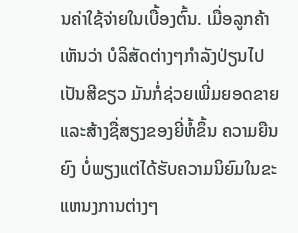ນຄ່າໃຊ້ຈ່າຍໃນເບື້ອງຕົ້ນ. ເມື່ອລູກຄ້າເຫັນວ່າ ບໍລິສັດຕ່າງໆກໍາລັງປ່ຽນໄປເປັນສີຂຽວ ມັນກໍ່ຊ່ວຍເພີ່ມຍອດຂາຍ ແລະສ້າງຊື່ສຽງຂອງຍີ່ຫໍ້ຂຶ້ນ ຄວາມຍືນຍົງ ບໍ່ພຽງແຕ່ໄດ້ຮັບຄວາມນິຍົມໃນຂະແຫນງການຕ່າງໆ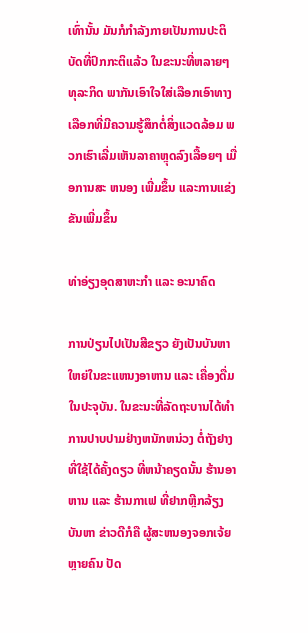ເທົ່ານັ້ນ ມັນກໍກໍາລັງກາຍເປັນການປະຕິບັດທີ່ປົກກະຕິແລ້ວ ໃນຂະນະທີ່ຫລາຍໆທຸລະກິດ ພາກັນເອົາໃຈໃສ່ເລືອກເອົາທາງເລືອກທີ່ມີຄວາມຮູ້ສຶກຕໍ່ສິ່ງແວດລ້ອມ ພວກເຮົາເລີ່ມເຫັນລາຄາຫຼຸດລົງເລື້ອຍໆ ເມື່ອການສະ ຫນອງ ເພີ່ມຂຶ້ນ ແລະການແຂ່ງຂັນເພີ່ມຂຶ້ນ

ທ່າອ່ຽງອຸດສາຫະກຳ ແລະ ອະນາຄົດ

ການປ່ຽນໄປເປັນສີຂຽວ ຍັງເປັນບັນຫາໃຫຍ່ໃນຂະແຫນງອາຫານ ແລະ ເຄື່ອງດື່ມໃນປະຈຸບັນ. ໃນຂະນະທີ່ລັດຖະບານໄດ້ທໍາການປາບປາມຢ່າງຫນັກຫນ່ວງ ຕໍ່ຖັງຢາງທີ່ໃຊ້ໄດ້ຄັ້ງດຽວ ທີ່ຫນ້າຄຽດນັ້ນ ຮ້ານອາຫານ ແລະ ຮ້ານກາເຟ ທີ່ຢາກຫຼີກລ້ຽງບັນຫາ ຂ່າວດີກໍຄື ຜູ້ສະຫນອງຈອກເຈ້ຍຫຼາຍຄົນ ປັດ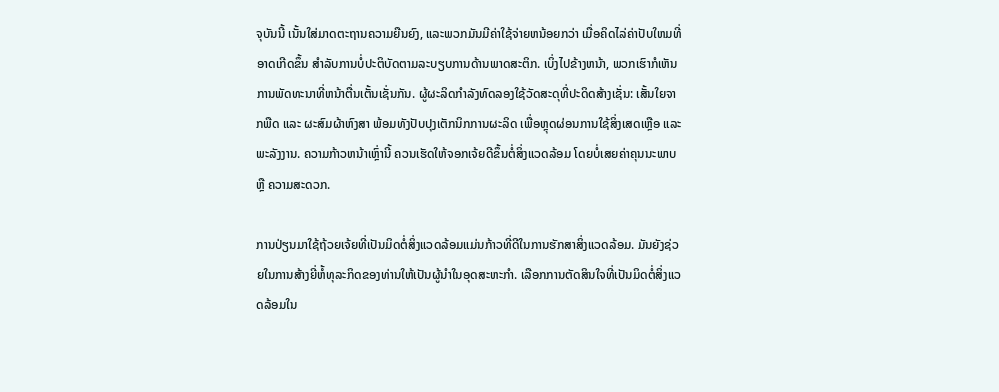ຈຸບັນນີ້ ເນັ້ນໃສ່ມາດຕະຖານຄວາມຍືນຍົງ, ແລະພວກມັນມີຄ່າໃຊ້ຈ່າຍຫນ້ອຍກວ່າ ເມື່ອຄິດໄລ່ຄ່າປັບໃຫມທີ່ອາດເກີດຂຶ້ນ ສໍາລັບການບໍ່ປະຕິບັດຕາມລະບຽບການດ້ານພາດສະຕິກ. ເບິ່ງໄປຂ້າງຫນ້າ, ພວກເຮົາກໍເຫັນການພັດທະນາທີ່ຫນ້າຕື່ນເຕັ້ນເຊັ່ນກັນ. ຜູ້ຜະລິດກໍາລັງທົດລອງໃຊ້ວັດສະດຸທີ່ປະດິດສ້າງເຊັ່ນ: ເສັ້ນໃຍຈາກພືດ ແລະ ຜະສົມຜ້າຫົງສາ ພ້ອມທັງປັບປຸງເຕັກນິກການຜະລິດ ເພື່ອຫຼຸດຜ່ອນການໃຊ້ສິ່ງເສດເຫຼືອ ແລະ ພະລັງງານ. ຄວາມກ້າວຫນ້າເຫຼົ່ານີ້ ຄວນເຮັດໃຫ້ຈອກເຈ້ຍດີຂຶ້ນຕໍ່ສິ່ງແວດລ້ອມ ໂດຍບໍ່ເສຍຄ່າຄຸນນະພາບ ຫຼື ຄວາມສະດວກ.

ການປ່ຽນມາໃຊ້ຖ້ວຍເຈ້ຍທີ່ເປັນມິດຕໍ່ສິ່ງແວດລ້ອມແມ່ນກ້າວທີ່ດີໃນການຮັກສາສິ່ງແວດລ້ອມ. ມັນຍັງຊ່ວຍໃນການສ້າງຍີ່ຫໍ້ທຸລະກິດຂອງທ່ານໃຫ້ເປັນຜູ້ນຳໃນອຸດສະຫະກຳ. ເລືອກການຕັດສິນໃຈທີ່ເປັນມິດຕໍ່ສິ່ງແວດລ້ອມໃນ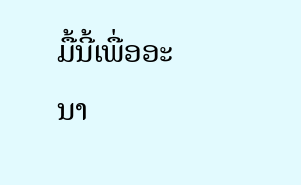ມື້ນີ້ເພື່ອອະນາ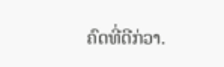ຄົດທີ່ດີກ່ວາ.